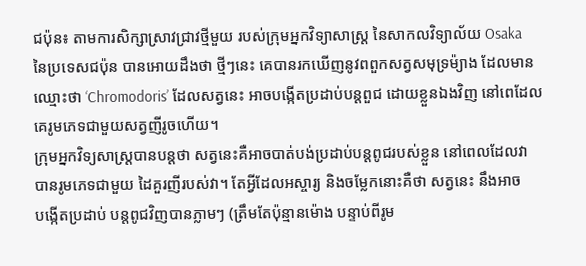ជប៉ុន៖ តាមការសិក្សាស្រាវជ្រាវថ្មីមួយ របស់ក្រុមអ្នកវិទ្យាសាស្រ្ដ នៃសាកលវិទ្យាល័យ Osaka
នៃប្រទេសជប៉ុន បានអោយដឹងថា ថ្មីៗនេះ គេបានរកឃើញនូវពពួកសត្វសមុទ្រម៉្យាង ដែលមាន
ឈ្មោះថា ‘Chromodoris’ ដែលសត្វនេះ អាចបង្កើតប្រដាប់បន្ដពួជ ដោយខ្លួនឯងវិញ នៅពេដែល
គេរូមភេទជាមួយសត្វញីរូចហើយ។
ក្រុមអ្នកវិទ្យសាស្រ្ដបានបន្ដថា សត្វនេះគឺអាចបាត់បង់ប្រដាប់បន្ដពូជរបស់ខ្លួន នៅពេលដែលវា
បានរូមភេទជាមួយ ដៃគួរញីរបស់វា។ តែអ្វីដែលអស្ចារ្យ និងចម្លែកនោះគឺថា សត្វនេះ នឹងអាច
បង្កើតប្រដាប់ បន្ដពូជវិញបានភ្លាមៗ (ត្រឹមតែប៉ុន្មានម៉ោង បន្ទាប់ពីរូម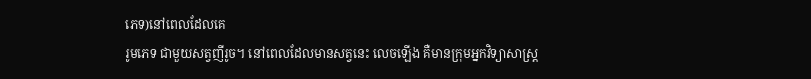ភេទ)នៅពេលដែលគេ
រូមភេទ ជាមួយសត្វញីរូច។ នៅពេលដែលមានសត្វនេះ លេចឡើង គឺមានក្រុមអ្នកវិទ្យាសាស្រ្ដ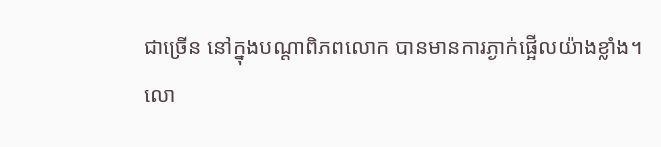ជាច្រើន នៅក្នុងបណ្ដាពិភពលោក បានមានការភ្ងាក់ផ្អើលយ៉ាងខ្លាំង។
លោ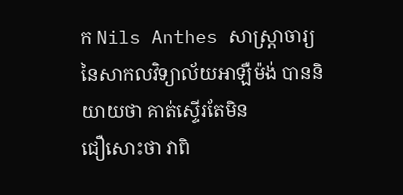ក Nils Anthes សាស្រ្ដាចារ្យនៃសាកលវិទ្យាល័យអាឡឺម៉ង់ បាននិយាយថា គាត់ស្ទើរតែមិន
ជឿសោះថា វាពិ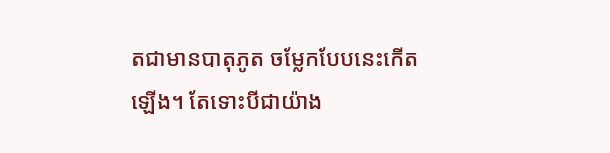តជាមានបាតុភូត ចម្លែកបែបនេះកើតឡើង។ តែទោះបីជាយ៉ាង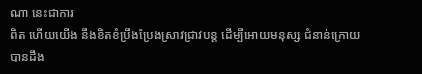ណា នេះជាការ
ពិត ហើយយើង នឹងខិតខំប្រឹងប្រែងស្រាវជា្រវបន្ដ ដើម្បីអោយមនុស្ស ជំនាន់ក្រោយបានដឹង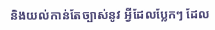និងយល់កាន់តែច្បាស់នូវ អ្វីដែលប្លែកៗ ដែល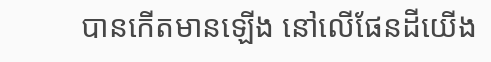បានកើតមានឡើង នៅលើផែនដីយើង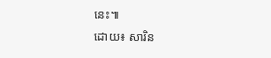នេះ៕
ដោយ៖ សារិន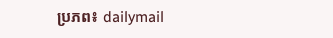ប្រភព៖ dailymail